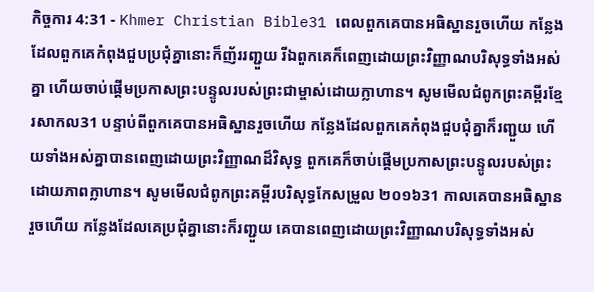កិច្ចការ 4:31 - Khmer Christian Bible31 ពេលពួកគេបានអធិស្ឋានរួចហើយ កន្លែងដែលពួកគេកំពុងជួបប្រជុំគ្នានោះក៏ញ័ររញ្ជួយ រីឯពួកគេក៏ពេញដោយព្រះវិញ្ញាណបរិសុទ្ធទាំងអស់គ្នា ហើយចាប់ផ្ដើមប្រកាសព្រះបន្ទូលរបស់ព្រះជាម្ចាស់ដោយក្លាហាន។ សូមមើលជំពូកព្រះគម្ពីរខ្មែរសាកល31 បន្ទាប់ពីពួកគេបានអធិស្ឋានរួចហើយ កន្លែងដែលពួកគេកំពុងជួបជុំគ្នាក៏រញ្ជួយ ហើយទាំងអស់គ្នាបានពេញដោយព្រះវិញ្ញាណដ៏វិសុទ្ធ ពួកគេក៏ចាប់ផ្ដើមប្រកាសព្រះបន្ទូលរបស់ព្រះដោយភាពក្លាហាន។ សូមមើលជំពូកព្រះគម្ពីរបរិសុទ្ធកែសម្រួល ២០១៦31 កាលគេបានអធិស្ឋានរួចហើយ កន្លែងដែលគេប្រជុំគ្នានោះក៏រញ្ជួយ គេបានពេញដោយព្រះវិញ្ញាណបរិសុទ្ធទាំងអស់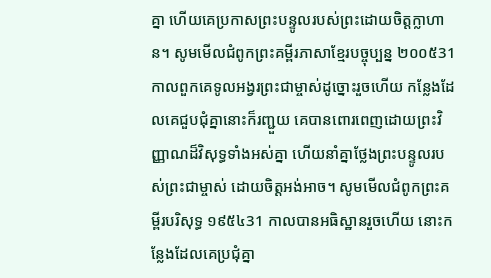គ្នា ហើយគេប្រកាសព្រះបន្ទូលរបស់ព្រះដោយចិត្តក្លាហាន។ សូមមើលជំពូកព្រះគម្ពីរភាសាខ្មែរបច្ចុប្បន្ន ២០០៥31 កាលពួកគេទូលអង្វរព្រះជាម្ចាស់ដូច្នោះរួចហើយ កន្លែងដែលគេជួបជុំគ្នានោះក៏រញ្ជួយ គេបានពោរពេញដោយព្រះវិញ្ញាណដ៏វិសុទ្ធទាំងអស់គ្នា ហើយនាំគ្នាថ្លែងព្រះបន្ទូលរបស់ព្រះជាម្ចាស់ ដោយចិត្តអង់អាច។ សូមមើលជំពូកព្រះគម្ពីរបរិសុទ្ធ ១៩៥៤31 កាលបានអធិស្ឋានរួចហើយ នោះកន្លែងដែលគេប្រជុំគ្នា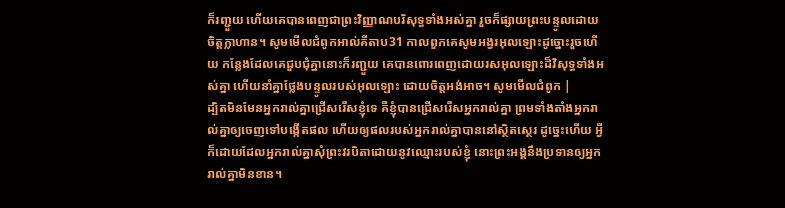ក៏រញ្ជួយ ហើយគេបានពេញជាព្រះវិញ្ញាណបរិសុទ្ធទាំងអស់គ្នា រួចក៏ផ្សាយព្រះបន្ទូលដោយចិត្តក្លាហាន។ សូមមើលជំពូកអាល់គីតាប31 កាលពួកគេសូមអង្វរអុលឡោះដូច្នោះរួចហើយ កន្លែងដែលគេជួបជុំគ្នានោះក៏រញ្ជួយ គេបានពោរពេញដោយរសអុលឡោះដ៏វិសុទ្ធទាំងអស់គ្នា ហើយនាំគ្នាថ្លែងបន្ទូលរបស់អុលឡោះ ដោយចិត្ដអង់អាច។ សូមមើលជំពូក |
ដ្បិតមិនមែនអ្នករាល់គ្នាជ្រើសរើសខ្ញុំទេ គឺខ្ញុំបានជ្រើសរើសអ្នករាល់គ្នា ព្រមទាំងតាំងអ្នករាល់គ្នាឲ្យចេញទៅបង្កើតផល ហើយឲ្យផលរបស់អ្នករាល់គ្នាបាននៅស្ថិតស្ថេរ ដូច្នេះហើយ អ្វីក៏ដោយដែលអ្នករាល់គ្នាសុំព្រះវរបិតាដោយនូវឈ្មោះរបស់ខ្ញុំ នោះព្រះអង្គនឹងប្រទានឲ្យអ្នករាល់គ្នាមិនខាន។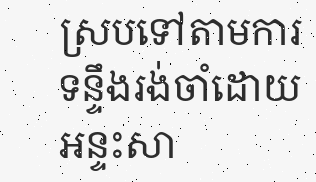ស្របទៅតាមការទន្ទឹងរង់ចាំដោយអន្ទះសា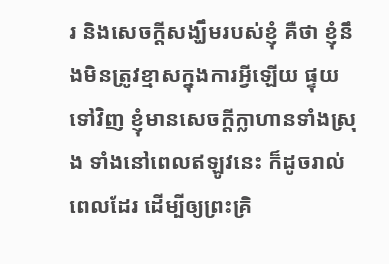រ និងសេចក្ដីសង្ឃឹមរបស់ខ្ញុំ គឺថា ខ្ញុំនឹងមិនត្រូវខ្មាសក្នុងការអ្វីឡើយ ផ្ទុយទៅវិញ ខ្ញុំមានសេចក្ដីក្លាហានទាំងស្រុង ទាំងនៅពេលឥឡូវនេះ ក៏ដូចរាល់ពេលដែរ ដើម្បីឲ្យព្រះគ្រិ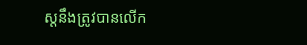ស្ដនឹងត្រូវបានលើក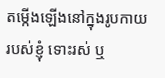តម្កើងឡើងនៅក្នុងរូបកាយរបស់ខ្ញុំ ទោះរស់ ឬ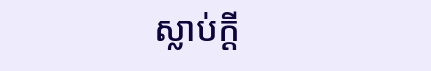ស្លាប់ក្ដី